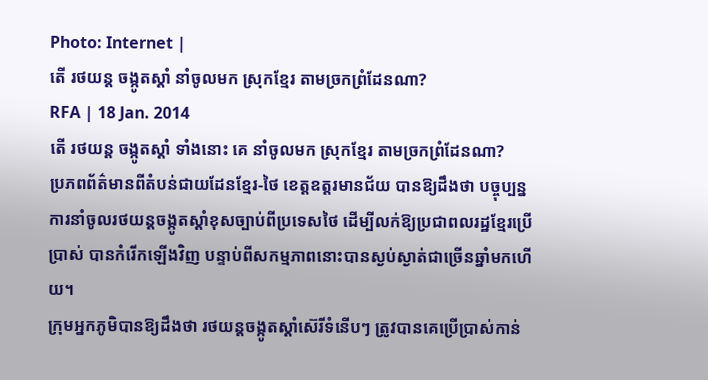Photo: Internet |
តើ រថយន្ត ចង្កូតស្ដាំ នាំចូលមក ស្រុកខ្មែរ តាមច្រកព្រំដែនណា?
RFA | 18 Jan. 2014
តើ រថយន្ត ចង្កូតស្ដាំ ទាំងនោះ គេ នាំចូលមក ស្រុកខ្មែរ តាមច្រកព្រំដែនណា?
ប្រភពព័ត៌មានពីតំបន់ជាយដែនខ្មែរ-ថៃ ខេត្តឧត្តរមានជ័យ បានឱ្យដឹងថា បច្ចុប្បន្នការនាំចូលរថយន្តចង្កូតស្ដាំខុសច្បាប់ពីប្រទេសថៃ ដើម្បីលក់ឱ្យប្រជាពលរដ្ឋខ្មែរប្រើប្រាស់ បានកំរើកឡើងវិញ បន្ទាប់ពីសកម្មភាពនោះបានស្ងប់ស្ងាត់ជាច្រើនឆ្នាំមកហើយ។
ក្រុមអ្នកភូមិបានឱ្យដឹងថា រថយន្តចង្កូតស្ដាំស៊េរីទំនើបៗ ត្រូវបានគេប្រើប្រាស់កាន់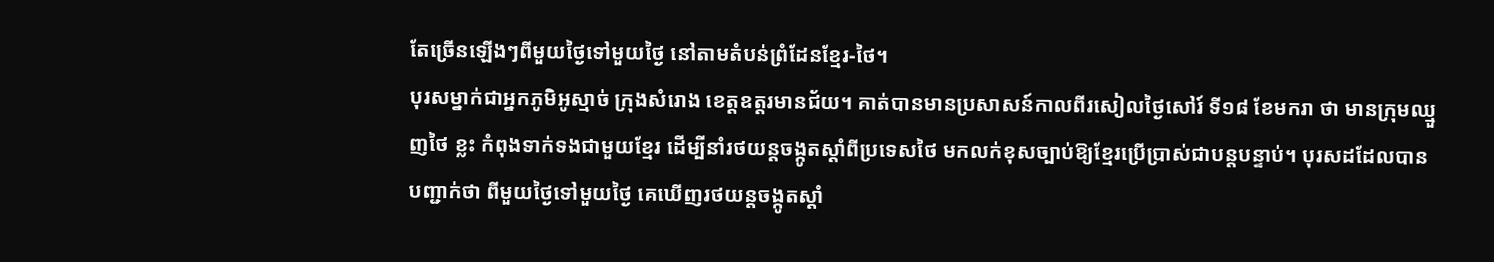តែច្រើនឡើងៗពីមួយថ្ងៃទៅមួយថ្ងៃ នៅតាមតំបន់ព្រំដែនខ្មែរ-ថៃ។
បុរសម្នាក់ជាអ្នកភូមិអូស្មាច់ ក្រុងសំរោង ខេត្តឧត្តរមានជ័យ។ គាត់បានមានប្រសាសន៍កាលពីរសៀលថ្ងៃសៅរ៍ ទី១៨ ខែមករា ថា មានក្រុមឈ្មួញថៃ ខ្លះ កំពុងទាក់ទងជាមួយខ្មែរ ដើម្បីនាំរថយន្តចង្កូតស្ដាំពីប្រទេសថៃ មកលក់ខុសច្បាប់ឱ្យខ្មែរប្រើប្រាស់ជាបន្តបន្ទាប់។ បុរសដដែលបានបញ្ជាក់ថា ពីមួយថ្ងៃទៅមួយថ្ងៃ គេឃើញរថយន្តចង្កូតស្ដាំ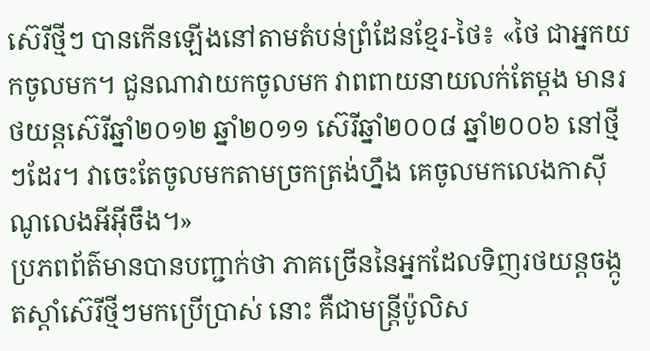ស៊េរីថ្មីៗ បានកើនឡើងនៅតាមតំបន់ព្រំដែនខ្មែរ-ថៃ៖ «ថៃ ជាអ្នកយកចូលមក។ ជួនណាវាយកចូលមក វាពពាយនាយលក់តែម្ដង មានរថយន្តស៊េរីឆ្នាំ២០១២ ឆ្នាំ២០១១ ស៊េរីឆ្នាំ២០០៨ ឆ្នាំ២០០៦ នៅថ្មីៗដែរ។ វាចេះតែចូលមកតាមច្រកត្រង់ហ្នឹង គេចូលមកលេងកាស៊ីណូលេងអីអ៊ីចឹង។»
ប្រភពព័ត៌មានបានបញ្ជាក់ថា ភាគច្រើននៃអ្នកដែលទិញរថយន្តចង្កូតស្ដាំស៊េរីថ្មីៗមកប្រើប្រាស់ នោះ គឺជាមន្ត្រីប៉ូលិស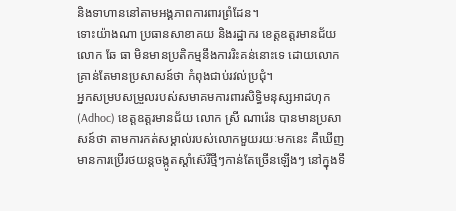និងទាហាននៅតាមអង្គភាពការពារព្រំដែន។
ទោះយ៉ាងណា ប្រធានសាខាគយ និងរដ្ឋាករ ខេត្តឧត្តរមានជ័យ លោក ឆែ ធា មិនមានប្រតិកម្មនឹងការរិះគន់នោះទេ ដោយលោកគ្រាន់តែមានប្រសាសន៍ថា កំពុងជាប់រវល់ប្រជុំ។
អ្នកសម្របសម្រួលរបស់សមាគមការពារសិទ្ធិមនុស្សអាដហុក (Adhoc) ខេត្តឧត្តរមានជ័យ លោក ស្រី ណារ៉េន បានមានប្រសាសន៍ថា តាមការកត់សម្គាល់របស់លោកមួយរយៈមកនេះ គឺឃើញមានការប្រើរថយន្តចង្កូតស្ដាំស៊េរីថ្មីៗកាន់តែច្រើនឡើងៗ នៅក្នុងទឹ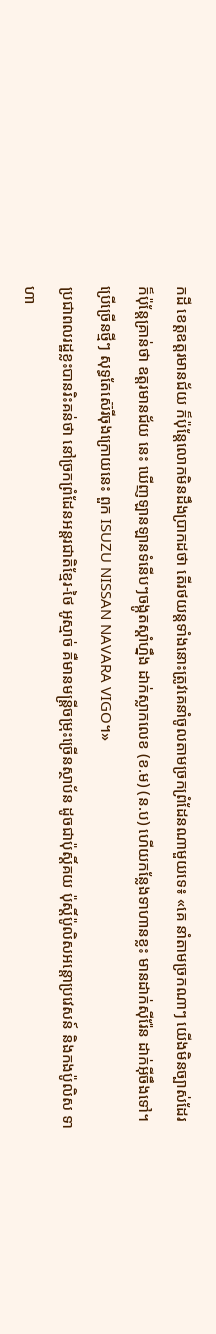កដី ខេត្តឧត្តរមានជ័យ ក៏ប៉ុន្តែលោកមិនដឹងប្រាកដថា តើរថយន្តទាំងនោះត្រូវគេនាំចូលតាមច្រកព្រំដែនណាមួយទេ៖ «គេ នាំតាមច្រកណាៗ យើងមិនច្បាស់ដែរ ក៏ប៉ុន្តែគ្រាន់ថា ឧត្តរមានជ័យ នេះ ឃើញឡានឡានទំនើបៗចង្កូតស្ដាំហ្នឹង ដាក់ស្លាកលេខ (ខ.ម) (ន.ប) ហើយកន្លែងទាហានខ្លះ មានដាក់ស៊ីរ៉ែន ដាក់អ៊ីចឹងទៅ។ ប្រើច្រើនថ្មីៗ សុទ្ធតែស៊េរីចុងក្រោយនេះ ពួក ISUZU NISSAN NAVARA VIGO។»
ប្រជាពលរដ្ឋខ្លះបានរិះគន់ថា នៅច្រកព្រំដែនអន្តរជាតិខ្មែរ-ថៃ អូស្មាច់ គឺមានមន្ត្រីចម្រុះច្រើនស្ថាប័ន ដូចជាប៉ុស្តិ៍គយ ប៉ុស្តិ៍ប៉ូលិសអន្តោប្រវេសន៍ និងកងប៉ូលិស ទាហា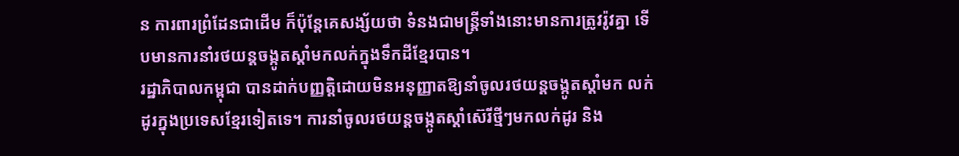ន ការពារព្រំដែនជាដើម ក៏ប៉ុន្តែគេសង្ស័យថា ទំនងជាមន្ត្រីទាំងនោះមានការត្រូវរ៉ូវគ្នា ទើបមានការនាំរថយន្តចង្កូតស្ដាំមកលក់ក្នុងទឹកដីខ្មែរបាន។
រដ្ឋាភិបាលកម្ពុជា បានដាក់បញ្ញត្តិដោយមិនអនុញ្ញាតឱ្យនាំចូលរថយន្តចង្កូតស្ដាំមក លក់ដូរក្នុងប្រទេសខ្មែរទៀតទេ។ ការនាំចូលរថយន្តចង្កូតស្ដាំស៊េរីថ្មីៗមកលក់ដូរ និង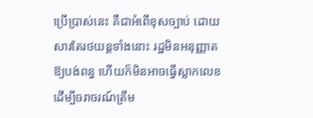ប្រើប្រាស់នេះ គឺជាអំពើខុសច្បាប់ ដោយសារតែរថយន្តទាំងនោះ រដ្ឋមិនអនុញ្ញាតឱ្យបង់ពន្ធ ហើយក៏មិនអាចធ្វើស្លាកលេខដើម្បីចរាចរណ៍ត្រឹម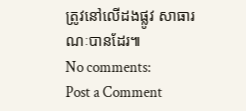ត្រូវនៅលើដងផ្លូវ សាធារណៈបានដែរ៕
No comments:
Post a Comment